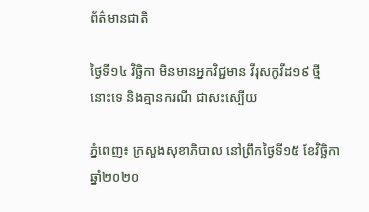ព័ត៌មានជាតិ

ថ្ងៃទី១៤ វិច្ឆិកា មិនមានអ្នកវិជ្ជមាន វីរុសកូវីដ១៩ ថ្មីនោះទេ និងគ្មានករណី ជាសះស្បើយ

ភ្នំពេញ៖ ក្រសួងសុខាភិបាល នៅព្រឹកថ្ងៃទី១៥ ខែវិច្ឆិកា ឆ្នាំ២០២០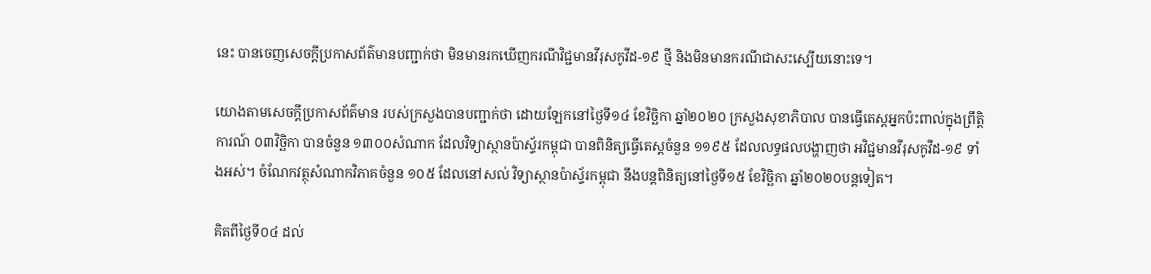នេះ បានចេញសេចក្ដីប្រកាសព័ត៌មានបញ្ជាក់ថា មិនមានរកឃើញករណីវិជ្ជមានវីរុសកូវីដ-១៩ ថ្មី និងមិនមានករណីជាសះស្បើយនោះទេ។

យោងតាមសេចក្ដីប្រកាសព័ត៌មាន របស់ក្រសួងបានបញ្ជាក់ថា ដោយឡែកនៅថ្ងៃទី១៤ ខែវិច្ឆិកា ឆ្នាំ២០២០ ក្រសួងសុខាភិបាល បានធ្វើតេស្តអ្នកប៉ះពាល់ក្នុងព្រឹត្តិការណ៍ ០៣វិច្ឆិកា បានចំនួន ១៣០០សំណាក ដែលវិទ្យាស្ថានប៉ាស្ទ័រកម្ពុជា បានពិនិត្យធ្វើតេស្តចំនួន ១១៩៥ ដែលលទ្ធផលបង្ហាញថា អវិជ្ជមានវីរុសកូវីដ-១៩ ទាំងអស់។ ចំណែកវត្ថុសំណាកវិភាគចំនួន ១០៥ ដែលនៅសល់ វិទ្យាស្ថានប៉ាស្ទ័រកម្ពុជា នឹងបន្តពិនិត្យនៅថ្ងៃទី១៥ ខែវិច្ឆិកា ឆ្នាំ២០២០បន្តទៀត។

គិតពីថ្ងៃទី០៤ ដល់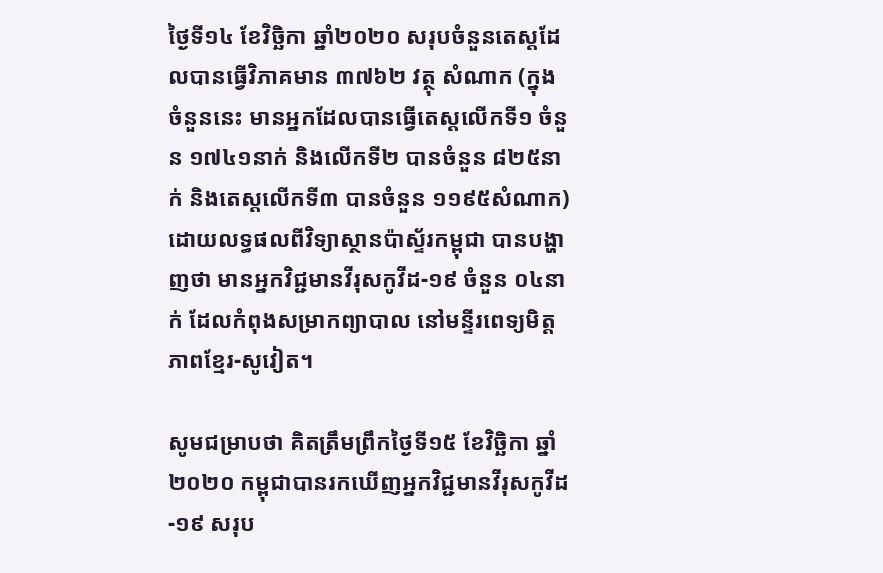ថ្ងៃទី១៤ ខែវិច្ឆិកា ឆ្នាំ២០២០ សរុបចំនួនតេស្តដែលបានធ្វើវិភាគមាន ៣៧៦២ វត្ថុ សំណាក (ក្នុងចំនួននេះ មានអ្នកដែលបានធ្វើតេស្តលើកទី១ ចំនួន ១៧៤១នាក់ និងលើកទី២ បានចំនួន ៨២៥នាក់ និងតេស្តលើកទី៣ បានចំនួន ១១៩៥សំណាក) ដោយលទ្ធផលពីវិទ្យាស្ថានប៉ាស្ទ័រកម្ពុជា បានបង្ហាញថា មានអ្នកវិជ្ជមានវីរុសកូវីដ-១៩ ចំនួន ០៤នាក់ ដែលកំពុងសម្រាកព្យាបាល នៅមន្ទីរពេទ្យមិត្តភាពខ្មែរ-សូវៀត។

សូមជម្រាបថា គិតត្រឹមព្រឹកថ្ងៃទី១៥ ខែវិច្ឆិកា ឆ្នាំ២០២០ កម្ពុជាបានរកឃើញអ្នកវិជ្ជមានវីរុសកូវីដ-១៩ សរុប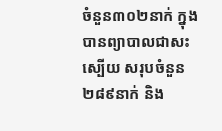ចំនួន៣០២នាក់ ក្នុងបានព្យាបាលជាសះស្បើយ សរុបចំនួន ២៨៩នាក់ និង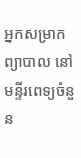អ្នកសម្រាកព្យាបាល នៅមន្ទីរពេទ្យចំនួន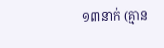១៣នាក់ (គ្មាន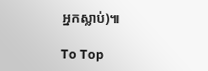អ្នកស្លាប់)៕

To Top